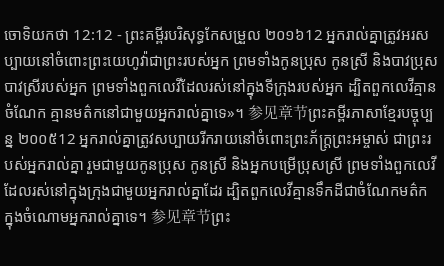ចោទិយកថា 12:12 - ព្រះគម្ពីរបរិសុទ្ធកែសម្រួល ២០១៦12 អ្នករាល់គ្នាត្រូវអរសប្បាយនៅចំពោះព្រះយេហូវ៉ាជាព្រះរបស់អ្នក ព្រមទាំងកូនប្រុស កូនស្រី និងបាវប្រុសបាវស្រីរបស់អ្នក ព្រមទាំងពួកលេវីដែលរស់នៅក្នុងទីក្រុងរបស់អ្នក ដ្បិតពួកលេវីគ្មានចំណែក គ្មានមត៌កនៅជាមួយអ្នករាល់គ្នាទេ»។ 参见章节ព្រះគម្ពីរភាសាខ្មែរបច្ចុប្បន្ន ២០០៥12 អ្នករាល់គ្នាត្រូវសប្បាយរីករាយនៅចំពោះព្រះភ័ក្ត្រព្រះអម្ចាស់ ជាព្រះរបស់អ្នករាល់គ្នា រួមជាមួយកូនប្រុស កូនស្រី និងអ្នកបម្រើប្រុសស្រី ព្រមទាំងពួកលេវីដែលរស់នៅក្នុងក្រុងជាមួយអ្នករាល់គ្នាដែរ ដ្បិតពួកលេវីគ្មានទឹកដីជាចំណែកមត៌ក ក្នុងចំណោមអ្នករាល់គ្នាទេ។ 参见章节ព្រះ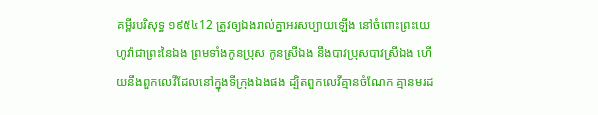គម្ពីរបរិសុទ្ធ ១៩៥៤12 ត្រូវឲ្យឯងរាល់គ្នាអរសប្បាយឡើង នៅចំពោះព្រះយេហូវ៉ាជាព្រះនៃឯង ព្រមទាំងកូនប្រុស កូនស្រីឯង នឹងបាវប្រុសបាវស្រីឯង ហើយនឹងពួកលេវីដែលនៅក្នុងទីក្រុងឯងផង ដ្បិតពួកលេវីគ្មានចំណែក គ្មានមរដ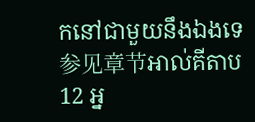កនៅជាមួយនឹងឯងទេ 参见章节អាល់គីតាប12 អ្ន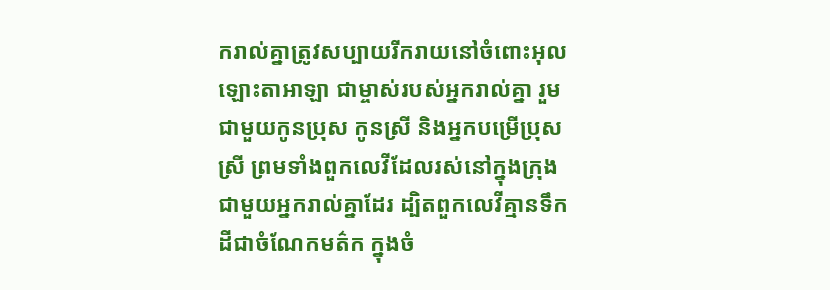ករាល់គ្នាត្រូវសប្បាយរីករាយនៅចំពោះអុលឡោះតាអាឡា ជាម្ចាស់របស់អ្នករាល់គ្នា រួមជាមួយកូនប្រុស កូនស្រី និងអ្នកបម្រើប្រុសស្រី ព្រមទាំងពួកលេវីដែលរស់នៅក្នុងក្រុងជាមួយអ្នករាល់គ្នាដែរ ដ្បិតពួកលេវីគ្មានទឹកដីជាចំណែកមត៌ក ក្នុងចំ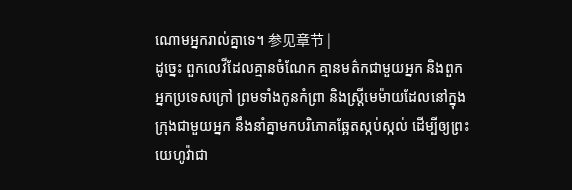ណោមអ្នករាល់គ្នាទេ។ 参见章节 |
ដូច្នេះ ពួកលេវីដែលគ្មានចំណែក គ្មានមត៌កជាមួយអ្នក និងពួកអ្នកប្រទេសក្រៅ ព្រមទាំងកូនកំព្រា និងស្ត្រីមេម៉ាយដែលនៅក្នុងក្រុងជាមួយអ្នក នឹងនាំគ្នាមកបរិភោគឆ្អែតស្កប់ស្កល់ ដើម្បីឲ្យព្រះយេហូវ៉ាជា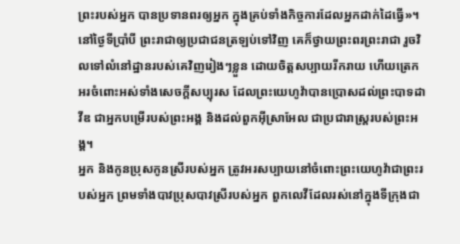ព្រះរបស់អ្នក បានប្រទានពរឲ្យអ្នក ក្នុងគ្រប់ទាំងកិច្ចការដែលអ្នកដាក់ដៃធ្វើ»។
នៅថ្ងៃទីប្រាំបី ព្រះរាជាឲ្យប្រជាជនត្រឡប់ទៅវិញ គេក៏ថ្វាយព្រះពរព្រះរាជា រួចវិលទៅលំនៅដ្ឋានរបស់គេវិញរៀងៗខ្លួន ដោយចិត្តសប្បាយរីករាយ ហើយត្រេកអរចំពោះអស់ទាំងសេចក្ដីសប្បុរស ដែលព្រះយេហូវ៉ាបានប្រោសដល់ព្រះបាទដាវីឌ ជាអ្នកបម្រើរបស់ព្រះអង្គ និងដល់ពួកអ៊ីស្រាអែល ជាប្រជារាស្ត្ររបស់ព្រះអង្គ។
អ្នក និងកូនប្រុសកូនស្រីរបស់អ្នក ត្រូវអរសប្បាយនៅចំពោះព្រះយេហូវ៉ាជាព្រះរបស់អ្នក ព្រមទាំងបាវប្រុសបាវស្រីរបស់អ្នក ពួកលេវីដែលរស់នៅក្នុងទីក្រុងជា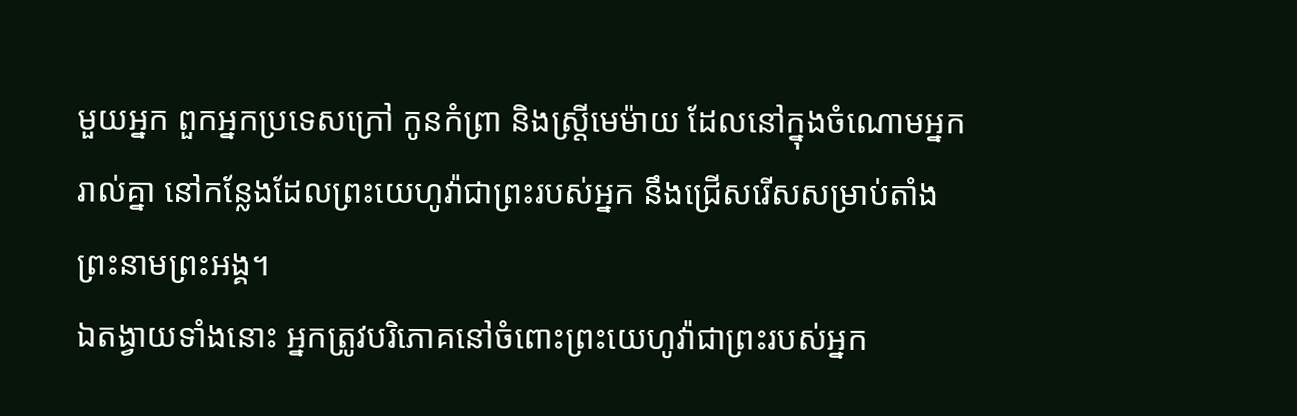មួយអ្នក ពួកអ្នកប្រទេសក្រៅ កូនកំព្រា និងស្រ្ដីមេម៉ាយ ដែលនៅក្នុងចំណោមអ្នករាល់គ្នា នៅកន្លែងដែលព្រះយេហូវ៉ាជាព្រះរបស់អ្នក នឹងជ្រើសរើសសម្រាប់តាំងព្រះនាមព្រះអង្គ។
ឯតង្វាយទាំងនោះ អ្នកត្រូវបរិភោគនៅចំពោះព្រះយេហូវ៉ាជាព្រះរបស់អ្នក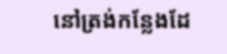នៅត្រង់កន្លែងដែ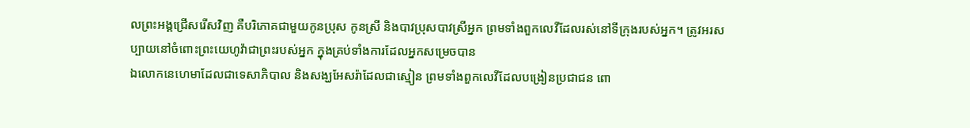លព្រះអង្គជ្រើសរើសវិញ គឺបរិភោគជាមួយកូនប្រុស កូនស្រី និងបាវប្រុសបាវស្រីអ្នក ព្រមទាំងពួកលេវីដែលរស់នៅទីក្រុងរបស់អ្នក។ ត្រូវអរសប្បាយនៅចំពោះព្រះយេហូវ៉ាជាព្រះរបស់អ្នក ក្នុងគ្រប់ទាំងការដែលអ្នកសម្រេចបាន
ឯលោកនេហេមាដែលជាទេសាភិបាល និងសង្ឃអែសរ៉ាដែលជាស្មៀន ព្រមទាំងពួកលេវីដែលបង្រៀនប្រជាជន ពោ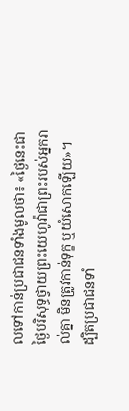លទៅកាន់ប្រជាជនទាំងមូលថា៖ «ថ្ងៃនេះជាថ្ងៃបរិសុទ្ធថ្វាយព្រះយេហូវ៉ាជាព្រះរបស់អ្នករាល់គ្នា មិនត្រូវកាន់ទុក្ខ ឬយំសោកឡើយ»។ ដ្បិតប្រជាជនទាំ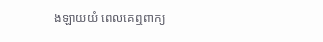ងឡាយយំ ពេលគេឮពាក្យ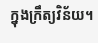ក្នុងក្រឹត្យវិន័យ។